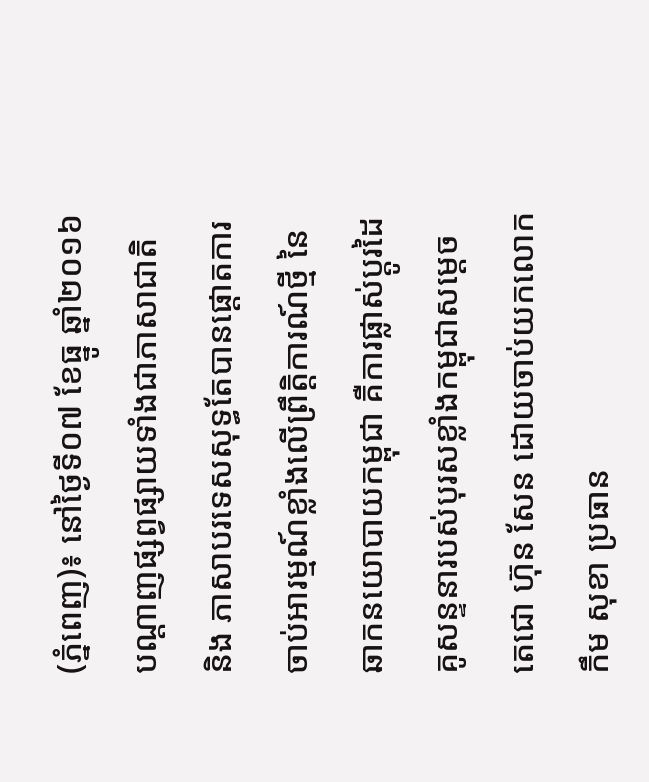(ភ្នំពេញ)៖ នៅថ្ងៃទី០៧ ខែធ្នូ ឆ្នាំ២០១៦ បណ្តាញផ្សព្វផ្សាយទាំងជាភាសាជាតិ និង ភាសាបរទេសសុទ្ធតែបានផ្តោតការចាប់អារម្មណ៍ខ្លាំងលើព្រឹត្តិការណ៍ថ្មី នៃឆាកនយោបាយកម្ពុជា គឺការផ្លាស់ប្តូរដៃគូសន្ទនារបស់បុរសខ្លាំងកម្ពុជាសម្តេចតេជោ ហ៊ុន សែន ដោយចាប់យកលោក កឹម សុខា ប្រធាន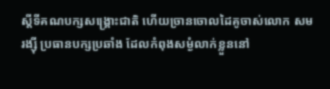ស្តីទីគណបក្សសង្រ្គោះជាតិ ហើយច្រានចោលដៃគូចាស់លោក សម រង្ស៊ី ប្រធានបក្សប្រឆាំង ដែលកំពុងសម្ងំលាក់ខ្លួននៅ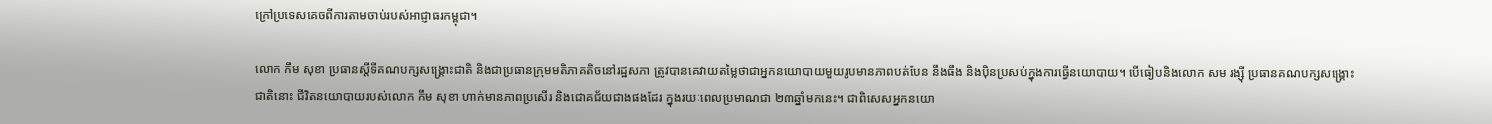ក្រៅប្រទេសគេចពីការតាមចាប់របស់អាជ្ញាធរកម្ពុជា។

លោក កឹម សុខា ប្រធានស្តីទីគណបក្សសង្រ្គោះជាតិ និងជាប្រធានក្រុមមតិភាគតិចនៅរដ្ឋសភា ត្រូវបានគេវាយតម្លៃថាជាអ្នកនយោបាយមួយរូបមានភាពបត់បែន នឹងធឹង និងប៉ិនប្រសប់ក្នុងការធ្វើនយោបាយ។ បើធៀបនិងលោក សម រង្ស៊ី ប្រធានគណបក្សសង្រ្គោះជាតិនោះ ជីវិតនយោបាយរបស់លោក កឹម សុខា ហាក់មានភាពប្រសើរ និងជោគជ័យជាងផងដែរ ក្នុងរយៈពេលប្រមាណជា ២៣ឆ្នាំមកនេះ។ ជាពិសេសអ្នកនយោ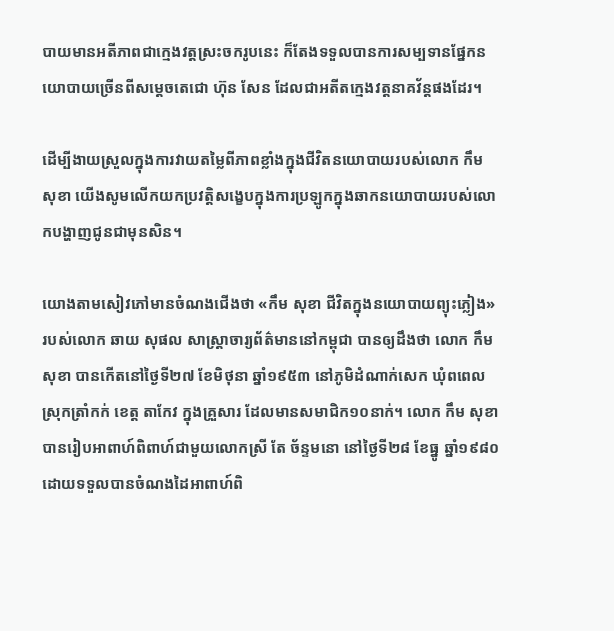បាយមានអតីភាពជាក្មេងវត្តស្រះចករូបនេះ ក៏តែងទទួលបានការសម្បទានផ្នែកនយោបាយច្រើនពីសម្តេចតេជោ ហ៊ុន សែន ដែលជាអតីតក្មេងវត្តនាគវ័ន្តផងដែរ។

ដើម្បីងាយស្រួលក្នុងការវាយតម្លៃពីភាពខ្លាំងក្នុងជីវិតនយោបាយរបស់លោក កឹម សុខា យើងសូមលើកយកប្រវត្តិសង្ខេបក្នុងការប្រឡូកក្នុងឆាកនយោបាយរបស់លោកបង្ហាញជូនជាមុនសិន។

យោងតាមសៀវភៅមានចំណងជើងថា «កឹម សុខា ជីវិតក្នុងនយោបាយព្យុះភ្លៀង» របស់លោក ឆាយ សុផល សាស្រ្តាចារ្យព័ត៌មាននៅកម្ពុជា បានឲ្យដឹងថា លោក កឹម សុខា បានកើតនៅថ្ងៃទី២៧ ខែមិថុនា ឆ្នាំ១៩៥៣ នៅភូមិដំណាក់សេក ឃុំពពេល ស្រុកត្រាំកក់ ខេត្ត តាកែវ ក្នុងគ្រួសារ ដែលមានសមាជិក១០នាក់។ លោក កឹម សុខា បានរៀបអាពាហ៍ពិពាហ៍ជាមួយលោកស្រី តែ ច័ន្ទមនោ នៅថ្ងៃទី២៨ ខែធ្នូ ឆ្នាំ១៩៨០ ដោយទទួលបានចំណងដៃអាពាហ៍ពិ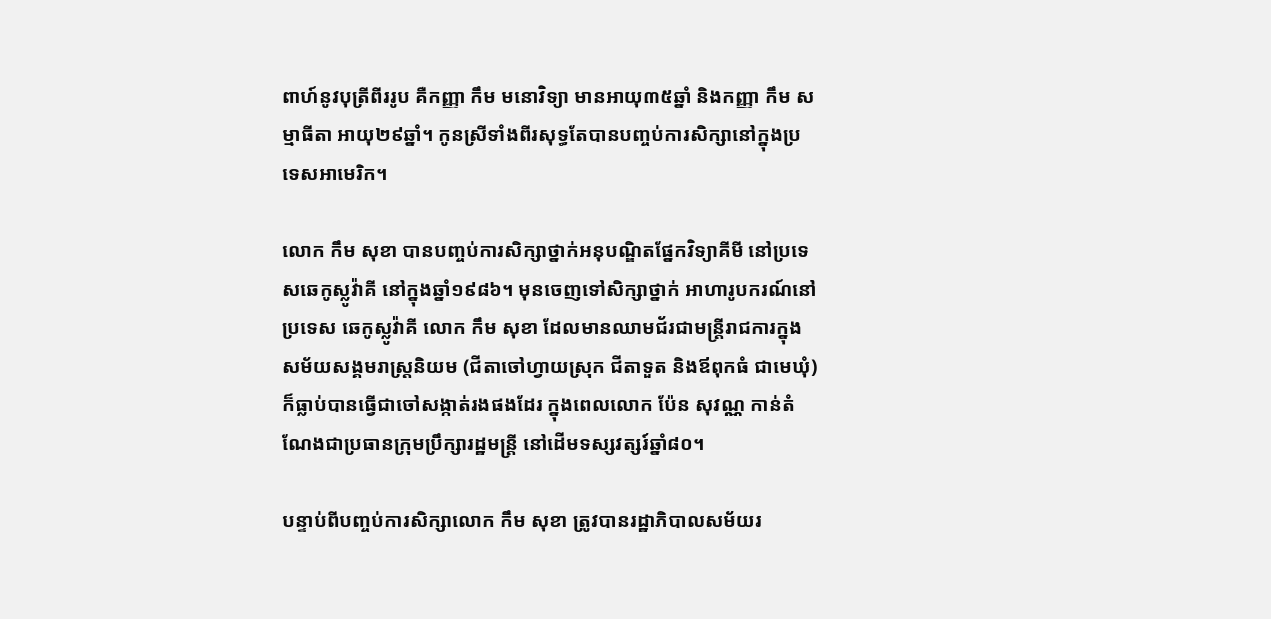ពាហ៍នូវបុត្រីពីររូប គឺកញ្ញា កឹម មនោវិទ្យា មានអាយុ៣៥ឆ្នាំ និងកញ្ញា កឹម សម្មាធីតា អាយុ២៩ឆ្នាំ។ កូនស្រីទាំងពីរសុទ្ធតែបានបញ្ចប់ការសិក្សានៅក្នុងប្រទេសអាមេរិក។

លោក កឹម សុខា បានបញ្ចប់ការសិក្សាថ្នាក់អនុបណ្ឌិតផ្នែកវិទ្យាគីមី នៅប្រទេសឆេកូស្លូវ៉ាគី នៅក្នុងឆ្នាំ១៩៨៦។ មុនចេញទៅសិក្សាថ្នាក់ អាហារូបករណ៍នៅប្រទេស ឆេកូស្លូវ៉ាគី លោក កឹម សុខា ដែលមានឈាមជ័រជាមន្រ្តីរាជការក្នុងសម័យសង្គមរាស្រ្តនិយម (ជីតាចៅហ្វាយស្រុក ជីតាទួត និងឪពុកធំ ជាមេឃុំ) ក៏ធ្លាប់បានធ្វើជាចៅសង្កាត់រងផងដែរ ក្នុងពេលលោក ប៉ែន សុវណ្ណ កាន់តំណែងជាប្រធានក្រុមប្រឹក្សារដ្ឋមន្រ្តី នៅដើមទស្សវត្សរ៍ឆ្នាំ៨០។

បន្ទាប់ពីបញ្ចប់ការសិក្សាលោក កឹម សុខា ត្រូវបានរដ្ឋាភិបាលសម័យរ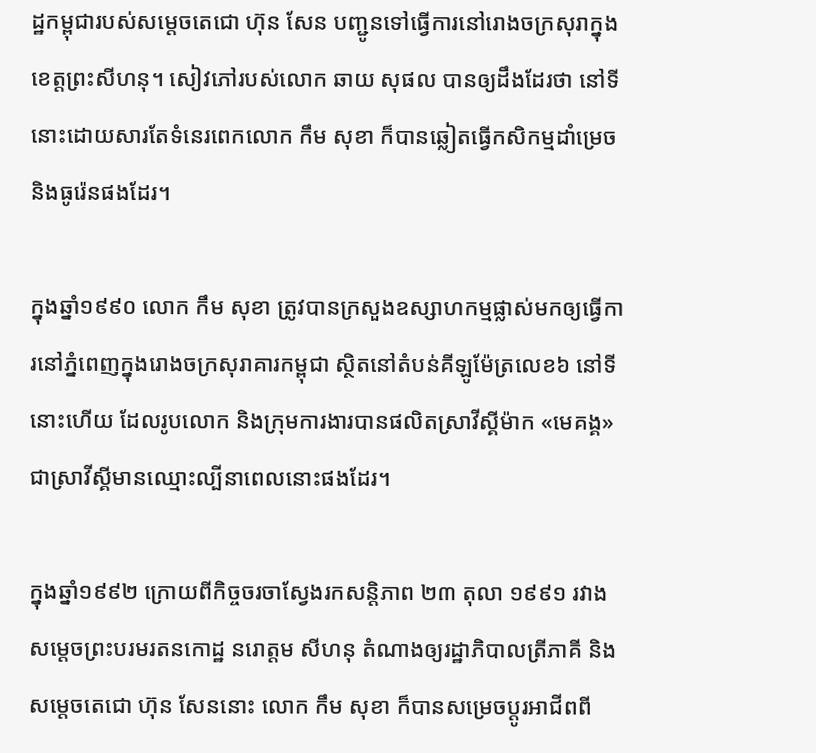ដ្ឋកម្ពុជារបស់សម្តេចតេជោ ហ៊ុន សែន បញ្ជូនទៅធ្វើការនៅរោងចក្រសុរាក្នុងខេត្តព្រះសីហនុ។ សៀវភៅរបស់លោក ឆាយ សុផល បានឲ្យដឹងដែរថា នៅទីនោះដោយសារតែទំនេរពេកលោក កឹម សុខា ក៏បានឆ្លៀតធ្វើកសិកម្មដាំម្រេច និងធូរ៉េនផងដែរ។

ក្នុងឆ្នាំ១៩៩០ លោក កឹម សុខា ត្រូវបានក្រសួងឧស្សាហកម្មផ្លាស់មកឲ្យធ្វើការនៅភ្នំពេញក្នុងរោងចក្រសុរាគារកម្ពុជា ស្ថិតនៅតំបន់គីឡូម៉ែត្រលេខ៦ នៅទីនោះហើយ ដែលរូបលោក និងក្រុមការងារបានផលិតស្រាវីស្គីម៉ាក «មេគង្គ» ជាស្រាវីស្គីមានឈ្មោះល្បីនាពេលនោះផងដែរ។

ក្នុងឆ្នាំ១៩៩២ ក្រោយពីកិច្ចចរចាស្វែងរកសន្តិភាព ២៣ តុលា ១៩៩១ រវាងសម្តេចព្រះបរមរតនកោដ្ឋ នរោត្តម សីហនុ តំណាងឲ្យរដ្ឋាភិបាលត្រីភាគី និងសម្តេចតេជោ ហ៊ុន សែននោះ លោក កឹម សុខា ក៏បានសម្រេចប្តូរអាជីពពី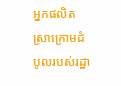អ្នកផលិតស្រាក្រោមដំបូលរបស់រដ្ឋា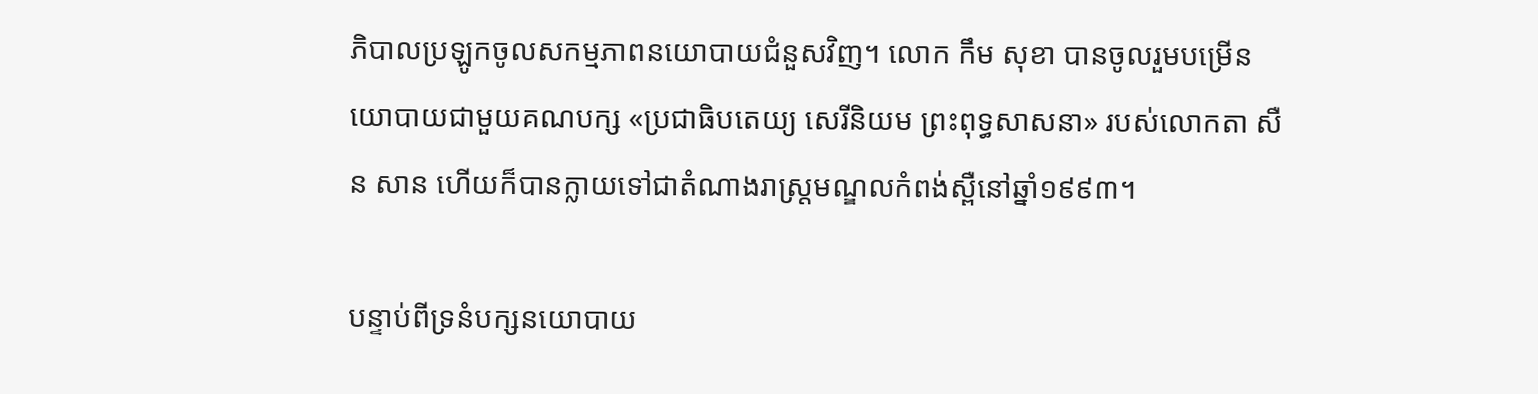ភិបាលប្រឡូកចូលសកម្មភាពនយោបាយជំនួសវិញ។ លោក កឹម សុខា បានចូលរួមបម្រើនយោបាយជាមួយគណបក្ស «ប្រជាធិបតេយ្យ សេរីនិយម ព្រះពុទ្ធសាសនា» របស់លោកតា សឺន សាន ហើយក៏បានក្លាយទៅជាតំណាងរាស្រ្តមណ្ឌលកំពង់ស្ពឺនៅឆ្នាំ១៩៩៣។

បន្ទាប់ពីទ្រនំបក្សនយោបាយ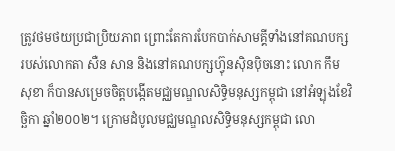ត្រូវថមថយប្រជាប្រិយភាព ព្រោះតែការបែកបាក់សាមគ្គីទាំងនៅគណបក្សរបស់លោកតា សឺន សាន និងនៅគណបក្សហ៊្វុនស៊ិនប៉ិចនោះ លោក កឹម សុខា ក៏បានសម្រេចចិត្តបង្កើតមជ្ឈមណ្ឌលសិទ្ធិមនុស្សកម្ពុជា នៅអំឡុងខែវិច្ឆិកា ឆ្នាំ២០០២។ ក្រោមដំបូលមជ្ឈមណ្ឌលសិទ្ធិមនុស្សកម្ពុជា លោ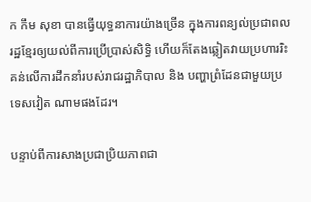ក កឹម សុខា បានធ្វើយុទ្ធនាការយ៉ាងច្រើន ក្នុងការពន្យល់ប្រជាពលរដ្ឋខ្មែរឲ្យយល់ពីការប្រើប្រាស់សិទ្ធិ ហើយក៏តែងឆ្លៀតវាយប្រហាររិះគន់លើការដឹកនាំរបស់រាជរដ្ឋាភិបាល និង បញ្ហាព្រំដែនជាមួយប្រទេសវៀត ណាមផងដែរ។

បន្ទាប់ពីការសាងប្រជាប្រិយភាពជា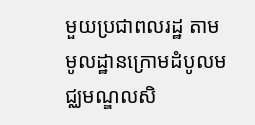មួយប្រជាពលរដ្ឋ តាមមូលដ្ឋានក្រោមដំបូលមជ្ឈមណ្ឌលសិ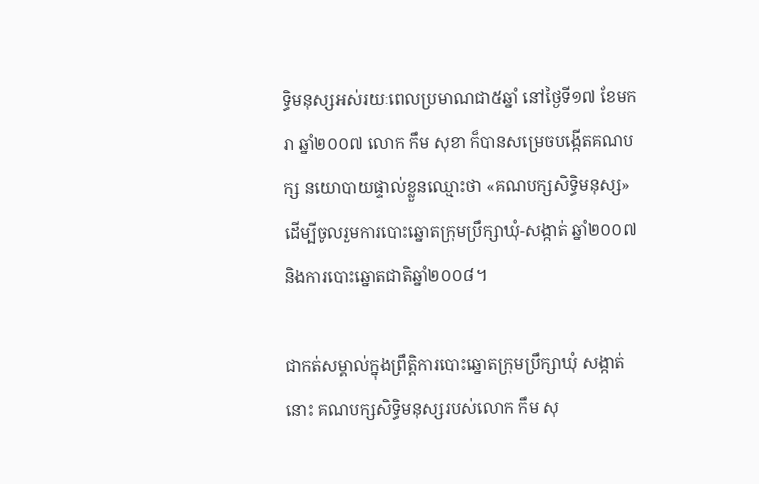ទ្ធិមនុស្សអស់រយៈពេលប្រមាណជា៥ឆ្នាំ នៅថ្ងៃទី១៧ ខែមករា ឆ្នាំ២០០៧ លោក កឹម សុខា ក៏បានសម្រេចបង្កើតគណបក្ស នយោបាយផ្ទាល់ខ្លួនឈ្មោះថា «គណបក្សសិទ្ធិមនុស្ស» ដើម្បីចូលរួមការបោះឆ្នោតក្រុមប្រឹក្សាឃុំ-សង្កាត់ ឆ្នាំ២០០៧ និងការបោះឆ្នោតជាតិឆ្នាំ២០០៨។

ជាកត់សម្គាល់ក្នុងព្រឹត្តិការបោះឆ្នោតក្រុមប្រឹក្សាឃុំ សង្កាត់នោះ គណបក្សសិទ្ធិមនុស្សរបស់លោក កឹម សុ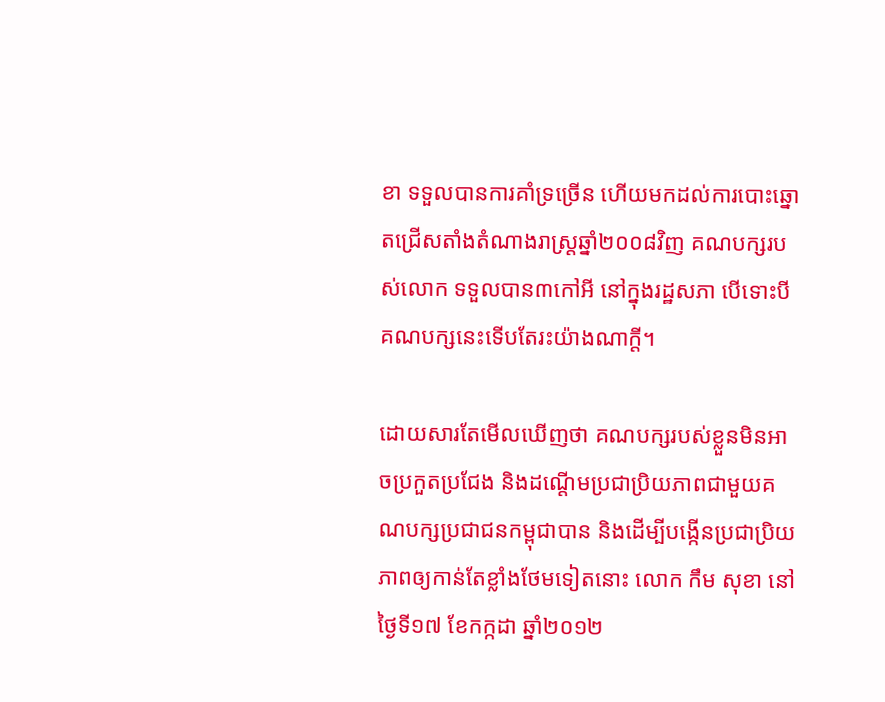ខា ទទួលបានការគាំទ្រច្រើន ហើយមកដល់ការបោះឆ្នោតជ្រើសតាំងតំណាងរាស្រ្តឆ្នាំ២០០៨វិញ គណបក្សរបស់លោក ទទួលបាន៣កៅអី នៅក្នុងរដ្ឋសភា បើទោះបីគណបក្សនេះទើបតែរះយ៉ាងណាក្តី។

ដោយសារតែមើលឃើញថា គណបក្សរបស់ខ្លួនមិនអាចប្រកួតប្រជែង និងដណ្តើមប្រជាប្រិយភាពជាមួយគណបក្សប្រជាជនកម្ពុជាបាន និងដើម្បីបង្កើនប្រជាប្រិយភាពឲ្យកាន់តែខ្លាំងថែមទៀតនោះ លោក កឹម សុខា នៅថ្ងៃទី១៧ ខែកក្កដា ឆ្នាំ២០១២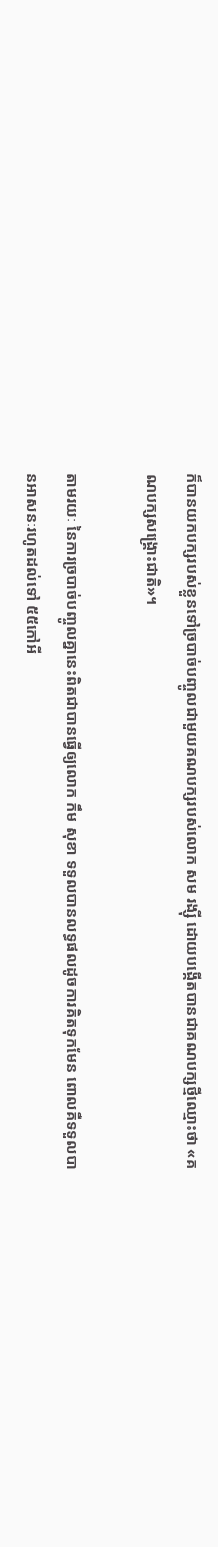ក៏បានយកបក្សរបស់ខ្លួនទៅច្របាច់បញ្ចូលជាមួយគណបក្សរបស់លោក សម រង្ស៊ី ដោយបង្កើតបានជាគណបក្សថ្មីឈ្មោះថា «គណបក្សសង្រ្គោះជាតិ»។

តាមរយៈ នៃការច្របាច់បញ្ចូលគ្នានេះពិតជាបានធ្វើឲ្យលោក កឹម សុខា ទទួលបានលទ្ធផលដូចការគិតទុកមែន ពោលគឺទទួលបានអាសនៈរហូតដល់ទៅ ៥៥កៅអី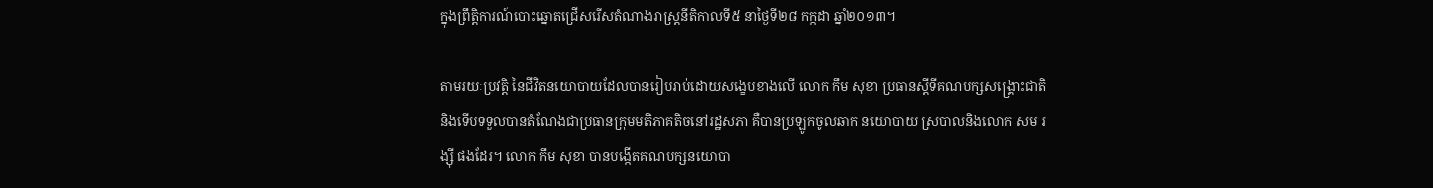ក្នុងព្រឹត្តិការណ៍បោះឆ្នោតជ្រើសរើសតំណាងរាស្រ្តនីតិកាលទី៥ នាថ្ងៃទី២៨ កក្កដា ឆ្នាំ២០១៣។

តាមរយៈប្រវត្តិ នៃជីវិតនយោបាយដែលបានរៀបរាប់ដោយសង្ខេបខាងលើ លោក កឹម សុខា ប្រធានស្តីទីគណបក្សសង្រ្គោះជាតិ និងទើបទទួលបានតំណែងជាប្រធានក្រុមមតិភាគតិចនៅរដ្ឋសភា គឺបានប្រឡូកចូលឆាក នយោបាយ ស្របាលនិងលោក សម រង្ស៊ី ផងដែរ។ លោក កឹម សុខា បានបង្កើតគណបក្សនយោបា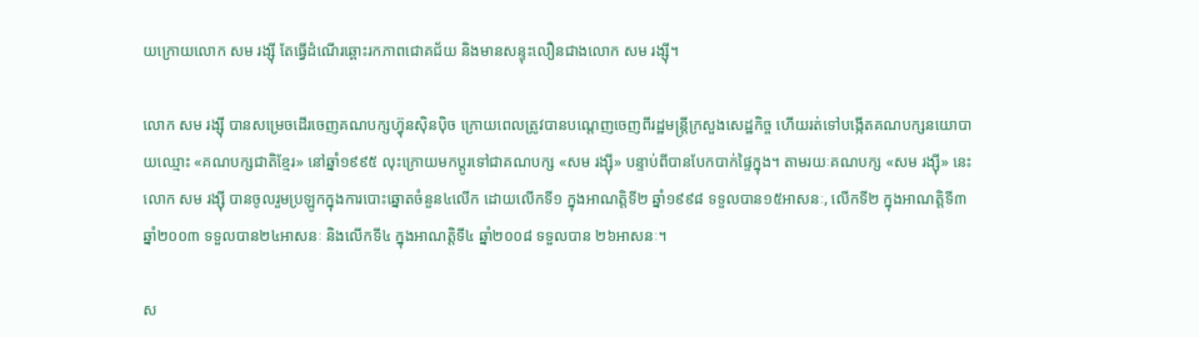យក្រោយលោក សម រង្ស៊ី តែធ្វើដំណើរឆ្ពោះរកភាពជោគជ័យ និងមានសន្ទុះលឿនជាងលោក សម រង្ស៊ី។

លោក សម រង្ស៊ី បានសម្រេចដើរចេញគណបក្សហ៊្វុនស៊ិនប៉ិច ក្រោយពេលត្រូវបានបណ្តេញចេញពីរដ្ឋមន្រ្តីក្រសួងសេដ្ឋកិច្ច ហើយរត់ទៅបង្កើតគណបក្សនយោបាយឈ្មោះ «គណបក្សជាតិខ្មែរ» នៅឆ្នាំ១៩៩៥ លុះក្រោយមកប្តូរទៅជាគណបក្ស «សម រង្ស៊ី» បន្ទាប់ពីបានបែកបាក់ផ្ទៃក្នុង។ តាមរយៈគណបក្ស «សម រង្ស៊ី» នេះ លោក សម រង្ស៊ី បានចូលរួមប្រឡូកក្នុងការបោះឆ្នោតចំនួន៤លើក ដោយលើកទី១ ក្នុងអាណត្តិទី២ ឆ្នាំ១៩៩៨ ទទួលបាន១៥អាសនៈ, លើកទី២ ក្នុងអាណត្តិទី៣ ឆ្នាំ២០០៣ ទទួលបាន២៤អាសនៈ និងលើកទី៤ ក្នុងអាណត្តិទី៤ ឆ្នាំ២០០៨ ទទួលបាន ២៦អាសនៈ។

ស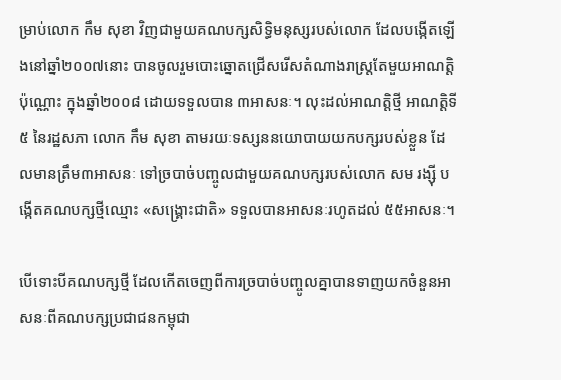ម្រាប់លោក កឹម សុខា វិញជាមួយគណបក្សសិទ្ធិមនុស្សរបស់លោក ដែលបង្កើតឡើងនៅឆ្នាំ២០០៧នោះ បានចូលរួមបោះឆ្នោតជ្រើសរើសតំណាងរាស្រ្តតែមួយអាណត្តិប៉ុណ្ណោះ ក្នុងឆ្នាំ២០០៨ ដោយទទួលបាន ៣អាសនៈ។ លុះដល់អាណត្តិថ្មី អាណត្តិទី៥ នៃរដ្ឋសភា លោក កឹម សុខា តាមរយៈទស្សននយោបាយយកបក្សរបស់ខ្លួន ដែលមានត្រឹម៣អាសនៈ ទៅច្របាច់បញ្ចូលជាមួយគណបក្សរបស់លោក សម រង្ស៊ី បង្កើតគណបក្សថ្មីឈ្មោះ «សង្រ្គោះជាតិ» ទទួលបានអាសនៈរហូតដល់ ៥៥អាសនៈ។

បើទោះបីគណបក្សថ្មី ដែលកើតចេញពីការច្របាច់បញ្ចូលគ្នាបានទាញយកចំនួនអាសនៈពីគណបក្សប្រជាជនកម្ពុជា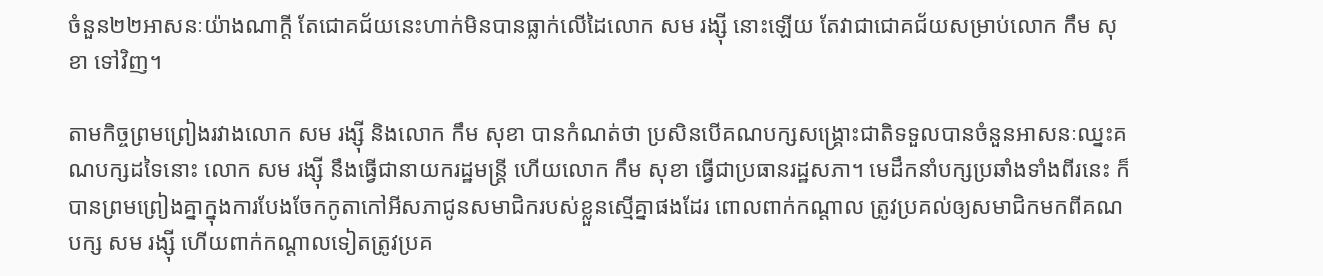ចំនួន២២អាសនៈយ៉ាងណាក្តី តែជោគជ័យនេះហាក់មិនបានធ្លាក់លើដៃលោក សម រង្ស៊ី នោះឡើយ តែវាជាជោគជ័យសម្រាប់លោក កឹម សុខា ទៅវិញ។

តាមកិច្ចព្រមព្រៀងរវាងលោក សម រង្ស៊ី និងលោក កឹម សុខា បានកំណត់ថា ប្រសិនបើគណបក្សសង្រ្គោះជាតិទទួលបានចំនួនអាសនៈឈ្នះគណបក្សដទៃនោះ លោក សម រង្ស៊ី នឹងធ្វើជានាយករដ្ឋមន្រ្តី ហើយលោក កឹម សុខា ធ្វើជាប្រធានរដ្ឋសភា។ មេដឹកនាំបក្សប្រឆាំងទាំងពីរនេះ ក៏បានព្រមព្រៀងគ្នាក្នុងការបែងចែកកូតាកៅអីសភាជូនសមាជិករបស់ខ្លួនស្មើគ្នាផងដែរ ពោលពាក់កណ្តាល ត្រូវប្រគល់ឲ្យសមាជិកមកពីគណបក្ស សម រង្ស៊ី ហើយពាក់កណ្តាលទៀតត្រូវប្រគ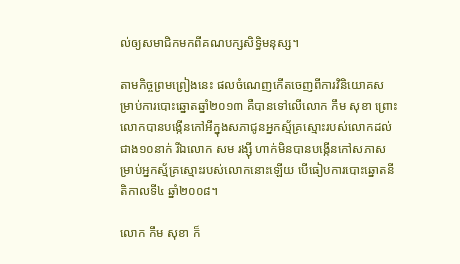ល់ឲ្យសមាជិកមកពីគណបក្សសិទ្ធិមនុស្ស។

តាមកិច្ចព្រមព្រៀងនេះ ផលចំណេញកើតចេញពីការវិនិយោគសម្រាប់ការបោះឆ្នោតឆ្នាំ២០១៣ គឺបានទៅលើលោក កឹម សុខា ព្រោះលោកបានបង្កើនកៅអីក្នុងសភាជូនអ្នកស្ម័គ្រស្មោះរបស់លោកដល់ជាង១០នាក់ រីឯលោក សម រង្ស៊ី ហាក់មិនបានបង្កើនកៅសភាសម្រាប់អ្នកស្ម័គ្រស្មោះរបស់លោកនោះឡើយ បើធៀបការបោះឆ្នោតនីតិកាលទី៤ ឆ្នាំ២០០៨។

លោក កឹម សុខា ក៏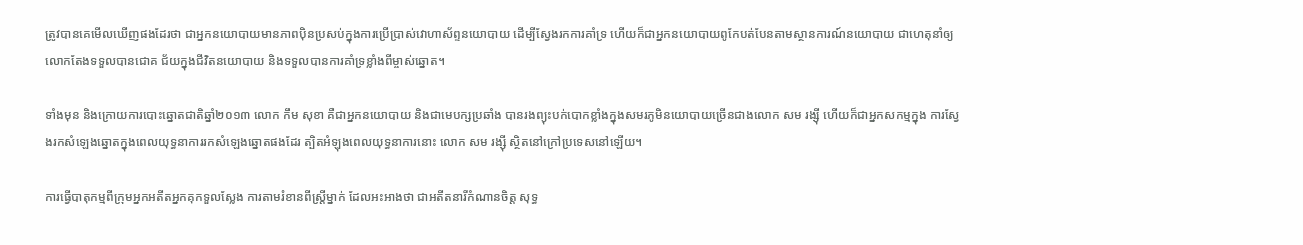ត្រូវបានគេមើលឃើញផងដែរថា ជាអ្នកនយោបាយមានភាពប៉ិនប្រសប់ក្នុងការប្រើប្រាស់វោហាស័ព្ទនយោបាយ ដើម្បីស្វែងរកការគាំទ្រ ហើយក៏ជាអ្នកនយោបាយពូកែបត់បែនតាមស្ថានការណ៍នយោបាយ ជាហេតុនាំឲ្យលោកតែងទទួលបានជោគ ជ័យក្នុងជីវិតនយោបាយ និងទទួលបានការគាំទ្រខ្លាំងពីម្ចាស់ឆ្នោត។

ទាំងមុន និងក្រោយការបោះឆ្នោតជាតិឆ្នាំ២០១៣ លោក កឹម សុខា គឺជាអ្នកនយោបាយ និងជាមេបក្សប្រឆាំង បានរងព្យុះបក់បោកខ្លាំងក្នុងសមរភូមិនយោបាយច្រើនជាងលោក សម រង្ស៊ី ហើយក៏ជាអ្នកសកម្មក្នុង ការស្វែងរកសំឡេងឆ្នោតក្នុងពេលយុទ្ធនាការរកសំឡេងឆ្នោតផងដែរ ត្បិតអំឡុងពេលយុទ្ធនាការនោះ លោក សម រង្ស៊ី ស្ថិតនៅក្រៅប្រទេសនៅឡើយ។

ការធ្វើបាតុកម្មពីក្រុមអ្នកអតីតអ្នកគុកទួលស្លែង ការតាមរំខានពីស្រ្តីម្នាក់ ដែលអះអាងថា ជាអតីតនារីកំណានចិត្ត សុទ្ធ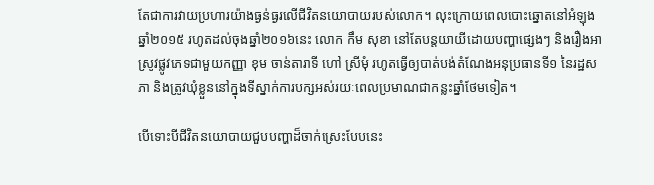តែជាការវាយប្រហារយ៉ាងធ្ងន់ធ្ងរលើជីវិតនយោបាយរបស់លោក។ លុះក្រោយពេលបោះឆ្នោតនៅអំឡុងឆ្នាំ២០១៥ រហូតដល់ចុងឆ្នាំ២០១៦នេះ លោក កឹម សុខា នៅតែបន្តយាយីដោយបញ្ហាផ្សេងៗ និងរឿងអាស្រូវផ្លូវភេទជាមួយកញ្ញា ខុម ចាន់តារាទី ហៅ ស្រីមុំ រហូតធ្វើឲ្យបាត់បង់តំណែងអនុប្រធានទី១ នៃរដ្ឋសភា និងត្រូវឃុំខ្លួននៅក្នុងទីស្នាក់ការបក្សអស់រយៈពេលប្រមាណជាកន្លះឆ្នាំថែមទៀត។

បើទោះបីជីវិតនយោបាយជួបបញ្ហាដ៏ចាក់ស្រេះបែបនេះ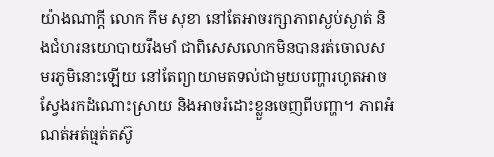យ៉ាងណាក្តី លោក កឹម សុខា នៅតែអាចរក្សាភាពស្ងប់ស្ងាត់ និងជំហរនយោបាយរឹងមាំ ជាពិសេសលោកមិនបានរត់ចោលសមរភូមិនោះឡើយ នៅតែព្យាយាមតទល់ជាមួយបញ្ហារហូតអាចស្វែងរកដំណោះស្រាយ និងអាចរំដោះខ្លួនចេញពីបញ្ហា។ ភាពអំណត់អត់ធ្មត់តស៊ូ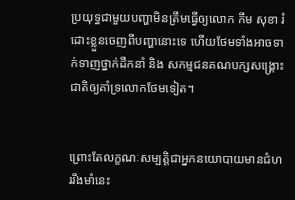ប្រយុទ្ធជាមួយបញ្ហាមិនត្រឹមធ្វើឲ្យលោក កឹម សុខា រំដោះខ្លួនចេញពីបញ្ហានោះទេ ហើយថែមទាំងអាចទាក់ទាញថ្នាក់ដឹកនាំ និង សកម្មជនគណបក្សសង្រ្គោះជាតិឲ្យគាំទ្រលោកថែមទៀត។


ព្រោះតែលក្ខណៈសម្បត្តិជាអ្នកនយោបាយមានជំហររឹងមាំនេះ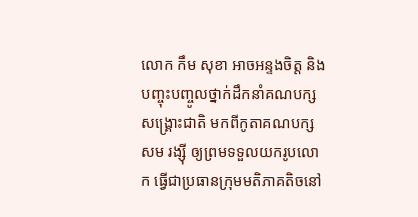លោក កឹម សុខា អាចអន្ទងចិត្ត និងបញ្ចុះបញ្ចូលថ្នាក់ដឹកនាំគណបក្សសង្រ្គោះជាតិ មកពីកូតាគណបក្ស សម រង្ស៊ី ឲ្យព្រមទទួលយករូបលោក ធ្វើជាប្រធានក្រុមមតិភាគតិចនៅ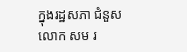ក្នុងរដ្ឋសភា ជំនួសលោក សម រ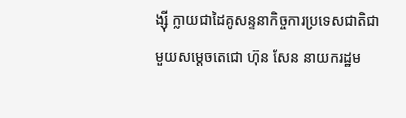ង្ស៊ី ក្លាយជាដៃគូសន្ទនាកិច្ចការប្រទេសជាតិជាមួយសម្តេចតេជោ ហ៊ុន សែន នាយករដ្ឋម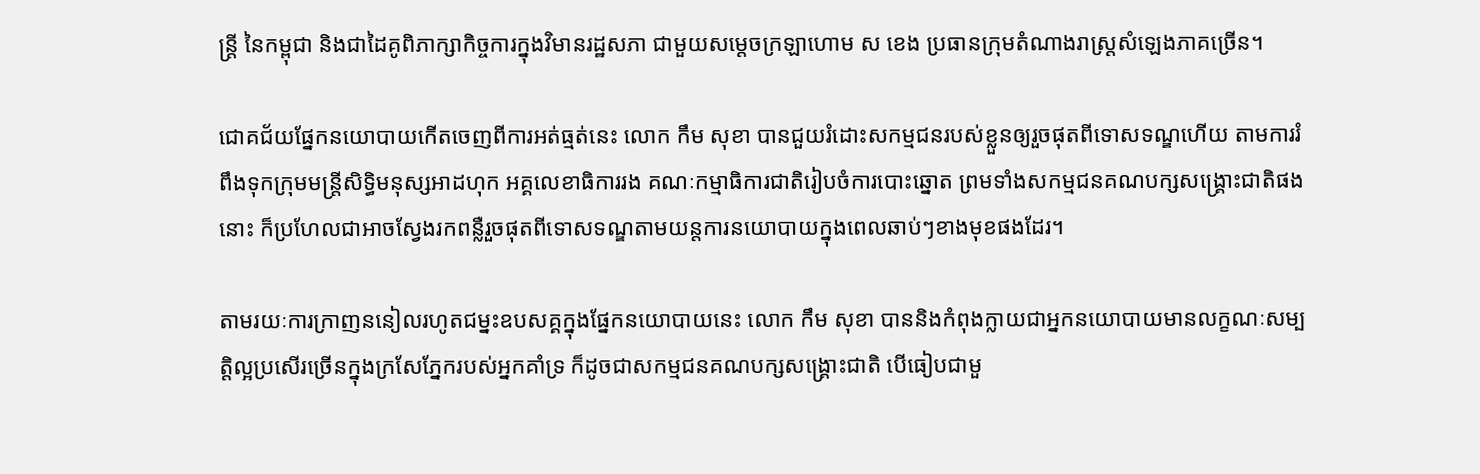ន្រ្តី នៃកម្ពុជា និងជាដៃគូពិភាក្សាកិច្ចការក្នុងវិមានរដ្ឋសភា ជាមួយសម្តេចក្រឡាហោម ស ខេង ប្រធានក្រុមតំណាងរាស្រ្តសំឡេងភាគច្រើន។

ជោគជ័យផ្នែកនយោបាយកើតចេញពីការអត់ធ្មត់នេះ លោក កឹម សុខា បានជួយរំដោះសកម្មជនរបស់ខ្លួនឲ្យរួចផុតពីទោសទណ្ឌហើយ តាមការរំពឹងទុកក្រុមមន្រ្តីសិទ្ធិមនុស្សអាដហុក អគ្គលេខាធិការរង គណៈកម្មាធិការជាតិរៀបចំការបោះឆ្នោត ព្រមទាំងសកម្មជនគណបក្សសង្រ្គោះជាតិផងនោះ ក៏ប្រហែលជាអាចស្វែងរកពន្លឺរួចផុតពីទោសទណ្ឌតាមយន្តការនយោបាយក្នុងពេលឆាប់ៗខាងមុខផងដែរ។

តាមរយៈការក្រាញននៀលរហូតជម្នះឧបសគ្គក្នុងផ្នែកនយោបាយនេះ លោក កឹម សុខា បាននិងកំពុងក្លាយជាអ្នកនយោបាយមានលក្ខណៈសម្បត្តិល្អប្រសើរច្រើនក្នុងក្រសែភ្នែករបស់អ្នកគាំទ្រ ក៏ដូចជាសកម្មជនគណបក្សសង្រ្គោះជាតិ បើធៀបជាមួ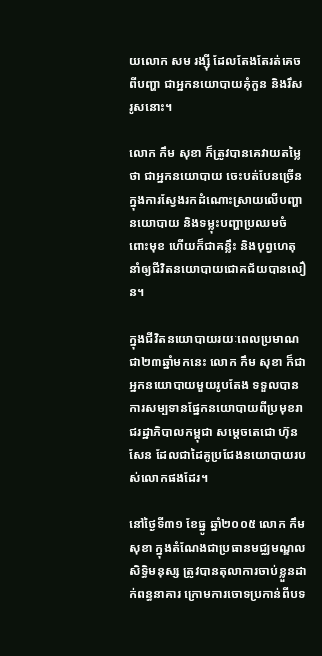យលោក សម រង្ស៊ី ដែលតែងតែរត់គេចពីបញ្ហា ជាអ្នកនយោបាយគុំកួន និងរឹសរូសនោះ។

លោក កឹម សុខា ក៏ត្រូវបានគេវាយតម្លៃថា ជាអ្នកនយោបាយ ចេះបត់បែនច្រើនក្នុងការស្វែងរកដំណោះស្រាយលើបញ្ហានយោបាយ និងទម្លុះបញ្ហាប្រឈមចំពោះមុខ ហើយក៏ជាគន្លឹះ និងបុព្វហេតុនាំឲ្យជីវិតនយោបាយជោគជ័យបានលឿន។

ក្នុងជីវិតនយោបាយរយៈពេលប្រមាណជា២៣ឆ្នាំមកនេះ លោក កឹម សុខា ក៏ជាអ្នកនយោបាយមួយរូបតែង ទទួលបានការសម្បទានផ្នែកនយោបាយពីប្រមុខរាជរដ្ឋាភិបាលកម្ពុជា សម្តេចតេជោ ហ៊ុន សែន ដែលជាដៃគូប្រជែងនយោបាយរបស់លោកផងដែរ។

នៅថ្ងៃទី៣១ ខែធ្នូ ឆ្នាំ២០០៥ លោក កឹម សុខា ក្នុងតំណែងជាប្រធានមជ្ឈមណ្ឌលសិទ្ធិមនុស្ស ត្រូវបានតុលាការចាប់ខ្លួនដាក់ពន្ធនាគារ ក្រោមការចោទប្រកាន់ពីបទ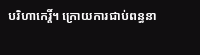បរិហាកេរ្តិ៍។ ក្រោយការជាប់ពន្ធនា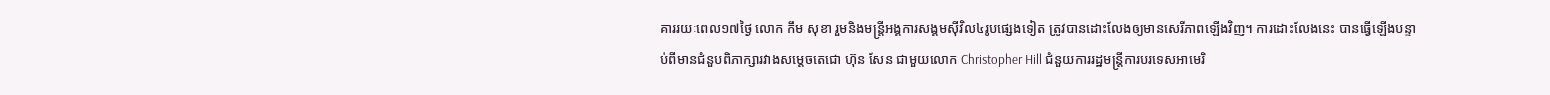គាររយៈពេល១៧ថ្ងៃ លោក កឹម សុខា រួមនិងមន្រ្តីអង្គការសង្គមស៊ីវិល៤រូបផ្សេងទៀត ត្រូវបានដោះលែងឲ្យមានសេរីភាពឡើងវិញ។ ការដោះលែងនេះ បានធ្វើឡើងបន្ទាប់ពីមានជំនួបពិភាក្សារវាងសម្តេចតេជោ ហ៊ុន សែន ជាមួយលោក Christopher Hill ជំនួយការរដ្ឋមន្រ្តីការបរទេសអាមេរិ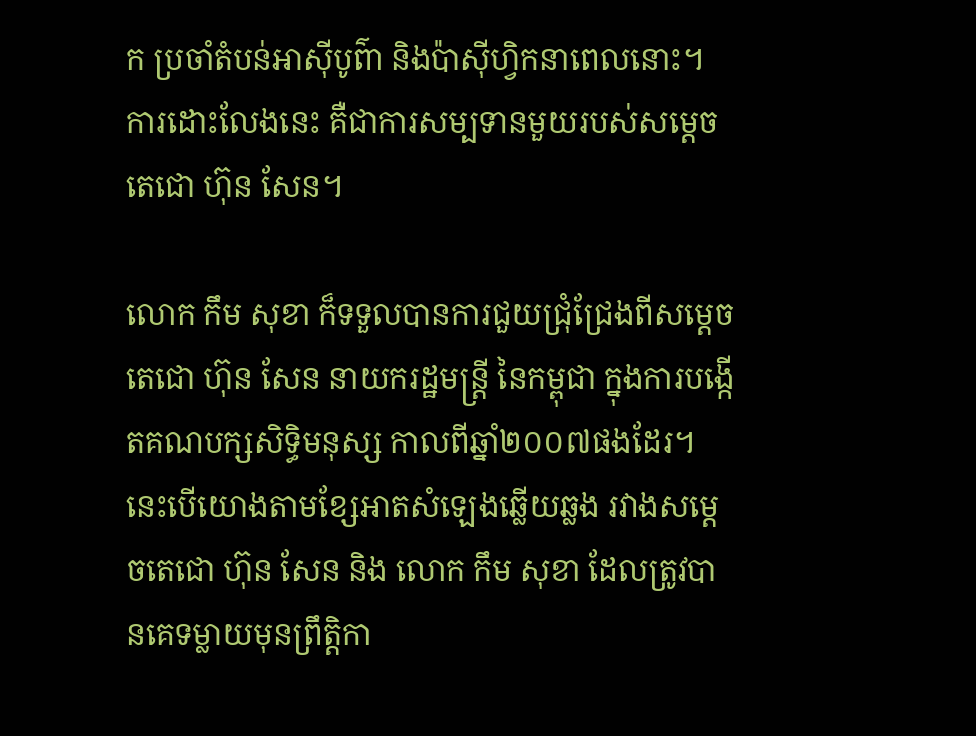ក ប្រចាំតំបន់អាស៊ីបូព៌ា និងប៉ាស៊ីហ្វិកនាពេលនោះ។ ការដោះលែងនេះ គឺជាការសម្បទានមួយរបស់សម្តេចតេជោ ហ៊ុន សែន។

លោក កឹម សុខា ក៏ទទួលបានការជួយជ្រុំជ្រែងពីសម្តេចតេជោ ហ៊ុន សែន នាយករដ្ឋមន្រ្តី នៃកម្ពុជា ក្នុងការបង្កើតគណបក្សសិទ្ធិមនុស្ស កាលពីឆ្នាំ២០០៧ផងដែរ។ នេះបើយោងតាមខ្សែអាតសំឡេងឆ្លើយឆ្លង រវាងសម្តេចតេជោ ហ៊ុន សែន និង លោក កឹម សុខា ដែលត្រូវបានគេទម្លាយមុនព្រឹត្តិកា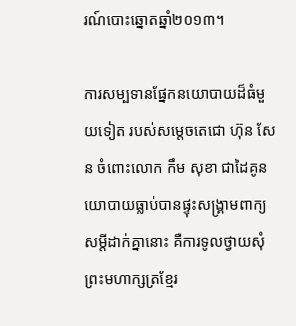រណ៍បោះឆ្នោតឆ្នាំ២០១៣។

ការសម្បទានផ្នែកនយោបាយដ៏ធំមួយទៀត របស់សម្តេចតេជោ ហ៊ុន សែន ចំពោះលោក កឹម សុខា ជាដៃគូនយោបាយធ្លាប់បានផ្ទុះសង្រ្គាមពាក្យសម្តីដាក់គ្នានោះ គឺការទូលថ្វាយសុំព្រះមហាក្សត្រខ្មែរ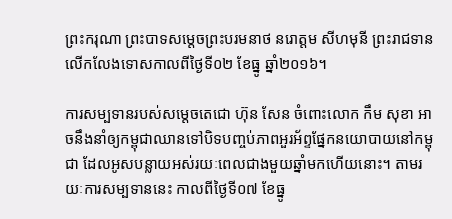ព្រះករុណា ព្រះបាទសម្តេចព្រះបរមនាថ នរោត្តម សីហមុនី ព្រះរាជទានលើកលែងទោសកាលពីថ្ងៃទី០២ ខែធ្នូ ឆ្នាំ២០១៦។

ការសម្បទានរបស់សម្តេចតេជោ ហ៊ុន សែន ចំពោះលោក កឹម សុខា អាចនឹងនាំឲ្យកម្ពុជាឈានទៅបិទបញ្ចប់ភាពអួរអ័ព្ទផ្នែកនយោបាយនៅកម្ពុជា ដែលអូសបន្លាយអស់រយៈពេលជាងមួយឆ្នាំមកហើយនោះ។ តាមរយៈការសម្បទាននេះ កាលពីថ្ងៃទី០៧ ខែធ្នូ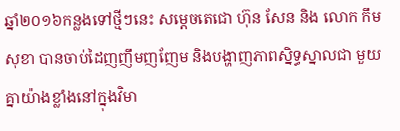ឆ្នាំ២០១៦កន្លងទៅថ្មីៗនេះ សម្តេចតេជោ ហ៊ុន សែន និង លោក កឹម សុខា បានចាប់ដៃញញឹមញញែម និងបង្ហាញភាពស្និទ្ធស្នាលជា មួយគ្នាយ៉ាងខ្លាំងនៅក្នុងវិមា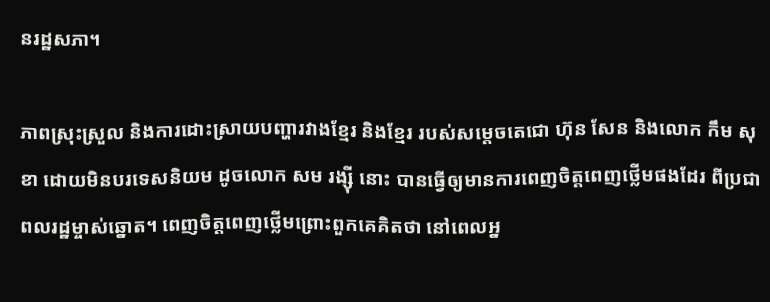នរដ្ឋសភា។

ភាពស្រុះស្រួល និងការដោះស្រាយបញ្ហារវាងខ្មែរ និងខ្មែរ របស់សម្តេចតេជោ ហ៊ុន សែន និងលោក កឹម សុខា ដោយមិនបរទេសនិយម ដូចលោក សម រង្ស៊ី នោះ បានធ្វើឲ្យមានការពេញចិត្តពេញថ្លើមផងដែរ ពីប្រជាពលរដ្ឋម្ចាស់ឆ្នោត។ ពេញចិត្តពេញថ្លើមព្រោះពួកគេគិតថា នៅពេលអ្ន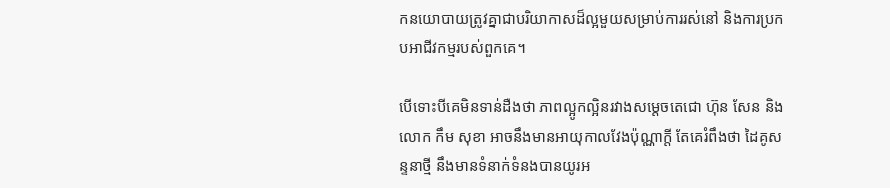កនយោបាយត្រូវគ្នាជាបរិយាកាសដ៏ល្អមួយសម្រាប់ការរស់នៅ និងការប្រកបអាជីវកម្មរបស់ពួកគេ។

បើទោះបីគេមិនទាន់ដឺងថា ភាពល្អូកល្អិនរវាងសម្តេចតេជោ ហ៊ុន សែន និងលោក កឹម សុខា អាចនឹងមានអាយុកាលវែងប៉ុណ្ណាក្តី តែគេរំពឹងថា ដៃគូសន្ទនាថ្មី នឹងមានទំនាក់ទំនងបានយូរអ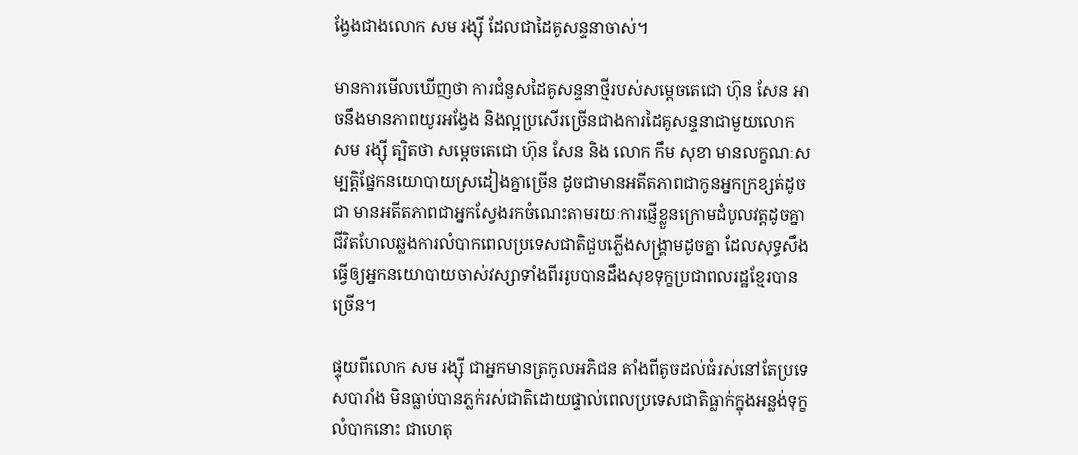ង្វែងជាងលោក សម រង្ស៊ី ដែលជាដៃគូសន្ទនាចាស់។

មានការមើលឃើញថា ការជំនួសដៃគូសន្ទនាថ្មីរបស់សម្តេចតេជោ ហ៊ុន សែន អាចនឹងមានភាពយូរអង្វែង និងល្អប្រសើរច្រើនជាងការដៃគូសន្ទនាជាមួយលោក សម រង្ស៊ី ត្បិតថា សម្តេចតេជោ ហ៊ុន សែន និង លោក កឹម សុខា មានលក្ខណៈសម្បត្តិផ្នែកនយោបាយស្រដៀងគ្នាច្រើន ដូចជាមានអតីតភាពជាកូនអ្នកក្រខ្សត់ដូចជា មានអតីតភាពជាអ្នកស្វែងរកចំណេះតាមរយៈការផ្ញើខ្លួនក្រោមដំបូលវត្តដូចគ្នា ជីវិតហែលឆ្លងការលំបាកពេលប្រទេសជាតិជួបភ្លើងសង្រ្គាមដូចគ្នា ដែលសុទ្ធសឹងធ្វើឲ្យអ្នកនយោបាយចាស់វស្សាទាំងពីររូបបានដឹងសុខទុក្ខប្រជាពលរដ្ឋខ្មែរបានច្រើន។

ផ្ទុយពីលោក សម រង្ស៊ី ជាអ្នកមានត្រកូលអភិជន តាំងពីតូចដល់ធំរស់នៅតែប្រទេសបារាំង មិនធ្លាប់បានភ្លក់រស់ជាតិដោយផ្ទាល់ពេលប្រទេសជាតិធ្លាក់ក្នុងអន្លង់ទុក្ខលំបាកនោះ ជាហេតុ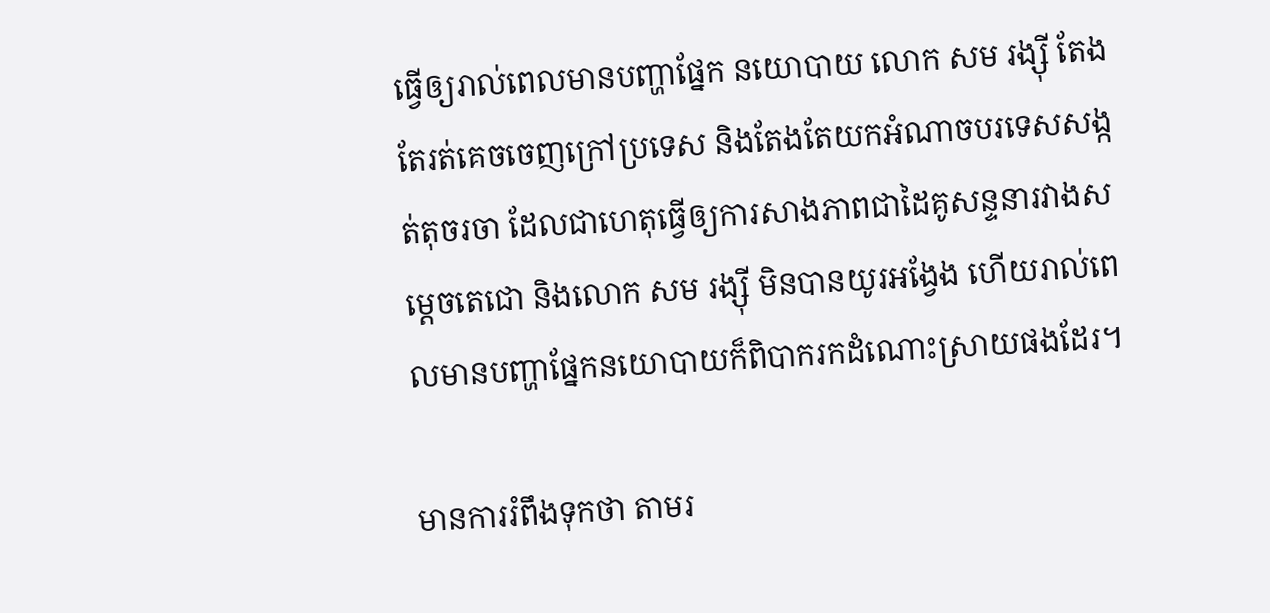ធ្វើឲ្យរាល់ពេលមានបញ្ហាផ្នែក នយោបាយ លោក សម រង្ស៊ី តែងតែរត់គេចចេញក្រៅប្រទេស និងតែងតែយកអំណាចបរទេសសង្កត់តុចរចា ដែលជាហេតុធ្វើឲ្យការសាងភាពជាដៃគូសន្ទនារវាងសម្តេចតេជោ និងលោក សម រង្ស៊ី មិនបានយូរអង្វែង ហើយរាល់ពេលមានបញ្ហាផ្នែកនយោបាយក៏ពិបាករកដំណោះស្រាយផងដែរ។

មានការរំពឹងទុកថា តាមរ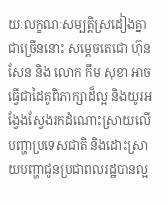យៈលក្ខណៈសម្បត្តិស្រដៀងគ្នាជាច្រើននោះ សម្តេចតេជោ ហ៊ុន សែន និង លោក កឹម សុខា អាចធ្វើជាដៃគូពិភាក្សាដ៏ល្អ និងយូរអង្វែងស្វែងរកដំណោះស្រាយលើបញ្ហាប្រទេសជាតិ និងដោះស្រាយបញ្ហាជូនប្រជាពលរដ្ឋបានល្អ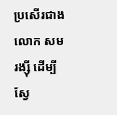ប្រសើរជាងលោក សម រង្ស៊ី ដើម្បីស្វែ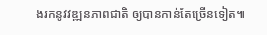ងរកនូវវឌ្ឍនភាពជាតិ ឲ្យបានកាន់តែច្រើនទៀត៕